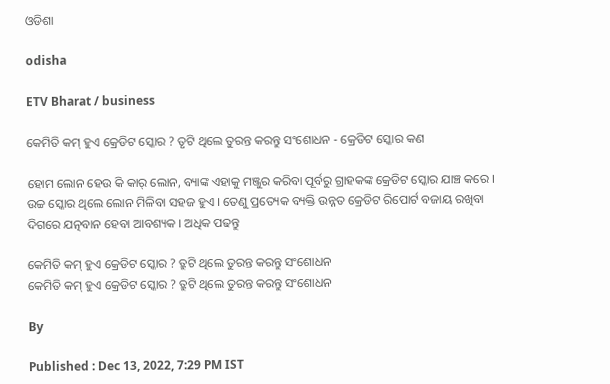ଓଡିଶା

odisha

ETV Bharat / business

କେମିତି କମ୍ ହୁଏ କ୍ରେଡିଟ ସ୍କୋର ? ତୃଟି ଥିଲେ ତୁରନ୍ତ କରନ୍ତୁ ସଂଶୋଧନ - କ୍ରେଡିଟ ସ୍କୋର କଣ

ହୋମ ଲୋନ ହେଉ କି କାର୍ ଲୋନ, ବ୍ୟାଙ୍କ ଏହାକୁ ମଞ୍ଜୁର କରିବା ପୂର୍ବରୁ ଗ୍ରାହକଙ୍କ କ୍ରେଡିଟ ସ୍କୋର ଯାଞ୍ଚ କରେ । ଉଚ୍ଚ ସ୍କୋର ଥିଲେ ଲୋନ ମିଳିବା ସହଜ ହୁଏ । ତେଣୁ ପ୍ରତ୍ୟେକ ବ୍ୟକ୍ତି ଉନ୍ନତ କ୍ରେଡିଟ ରିପୋର୍ଟ ବଜାୟ ରଖିବା ଦିଗରେ ଯତ୍ନବାନ ହେବା ଆବଶ୍ୟକ । ଅଧିକ ପଢନ୍ତୁ

କେମିତି କମ୍ ହୁଏ କ୍ରେଡିଟ ସ୍କୋର ? ତ୍ରୁଟି ଥିଲେ ତୁରନ୍ତ କରନ୍ତୁ ସଂଶୋଧନ
କେମିତି କମ୍ ହୁଏ କ୍ରେଡିଟ ସ୍କୋର ? ତ୍ରୁଟି ଥିଲେ ତୁରନ୍ତ କରନ୍ତୁ ସଂଶୋଧନ

By

Published : Dec 13, 2022, 7:29 PM IST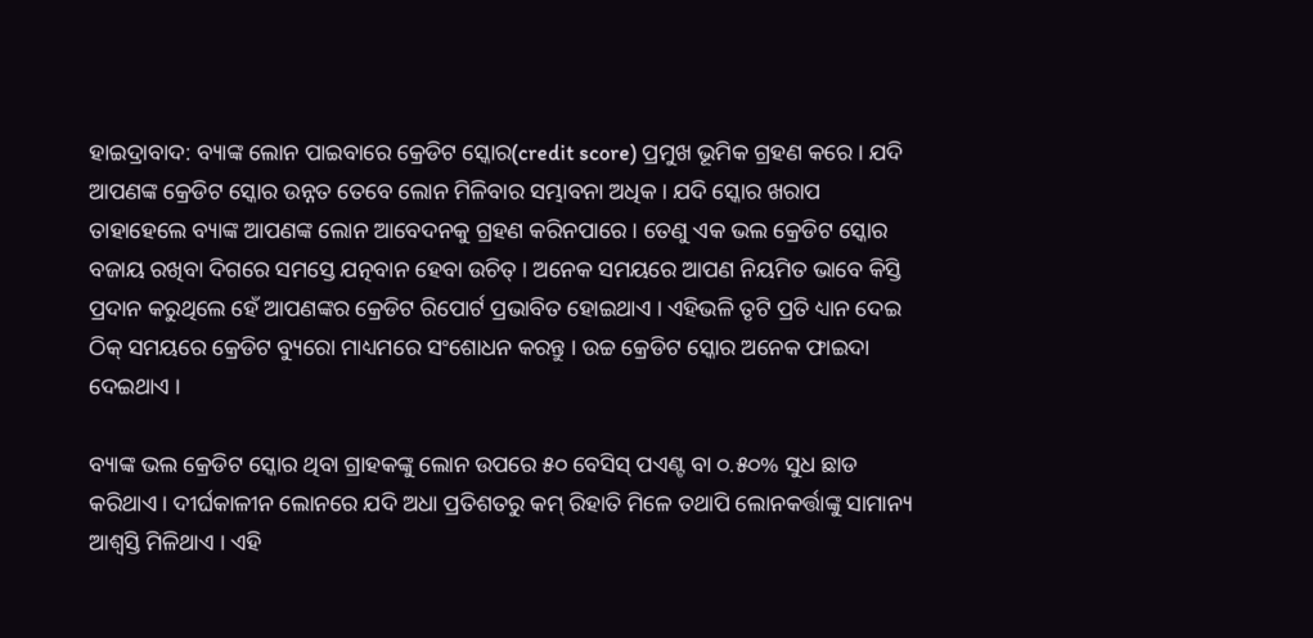ହାଇଦ୍ରାବାଦ: ବ୍ୟାଙ୍କ ଲୋନ ପାଇବାରେ କ୍ରେଡିଟ ସ୍କୋର(credit score) ପ୍ରମୁଖ ଭୂମିକ ଗ୍ରହଣ କରେ । ଯଦି ଆପଣଙ୍କ କ୍ରେଡିଟ ସ୍କୋର ଉନ୍ନତ ତେବେ ଲୋନ ମିଳିବାର ସମ୍ଭାବନା ଅଧିକ । ଯଦି ସ୍କୋର ଖରାପ ତାହାହେଲେ ବ୍ୟାଙ୍କ ଆପଣଙ୍କ ଲୋନ ଆବେଦନକୁ ଗ୍ରହଣ କରିନପାରେ । ତେଣୁ ଏକ ଭଲ କ୍ରେଡିଟ ସ୍କୋର ବଜାୟ ରଖିବା ଦିଗରେ ସମସ୍ତେ ଯତ୍ନବାନ ହେବା ଉଚିତ୍ । ଅନେକ ସମୟରେ ଆପଣ ନିୟମିତ ଭାବେ କିସ୍ତି ପ୍ରଦାନ କରୁଥିଲେ ହେଁ ଆପଣଙ୍କର କ୍ରେଡିଟ ରିପୋର୍ଟ ପ୍ରଭାବିତ ହୋଇଥାଏ । ଏହିଭଳି ତୃଟି ପ୍ରତି ଧ୍ୟାନ ଦେଇ ଠିକ୍ ସମୟରେ କ୍ରେଡିଟ ବ୍ୟୁରୋ ମାଧ୍ୟମରେ ସଂଶୋଧନ କରନ୍ତୁ । ଉଚ୍ଚ କ୍ରେଡିଟ ସ୍କୋର ଅନେକ ଫାଇଦା ଦେଇଥାଏ ।

ବ୍ୟାଙ୍କ ଭଲ କ୍ରେଡିଟ ସ୍କୋର ଥିବା ଗ୍ରାହକଙ୍କୁ ଲୋନ ଉପରେ ୫୦ ବେସିସ୍ ପଏଣ୍ଟ ବା ୦.୫୦% ସୁଧ ଛାଡ କରିଥାଏ । ଦୀର୍ଘକାଳୀନ ଲୋନରେ ଯଦି ଅଧା ପ୍ରତିଶତରୁ କମ୍ ରିହାତି ମିଳେ ତଥାପି ଲୋନକର୍ତ୍ତାଙ୍କୁ ସାମାନ୍ୟ ଆଶ୍ବସ୍ତି ମିଳିଥାଏ । ଏହି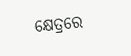କ୍ଷେତ୍ରରେ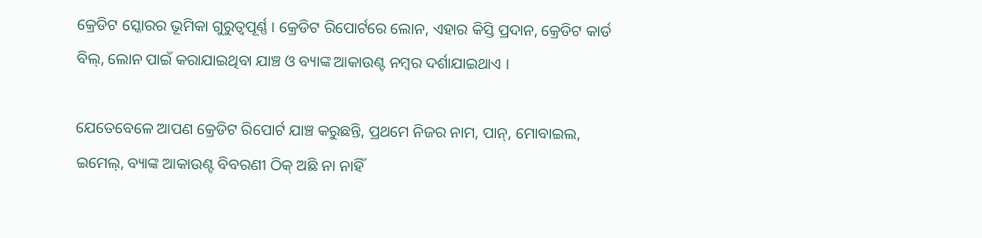କ୍ରେଡିଟ ସ୍କୋରର ଭୂମିକା ଗୁରୁତ୍ବପୂର୍ଣ୍ଣ । କ୍ରେଡିଟ ରିପୋର୍ଟରେ ଲୋନ, ଏହାର କିସ୍ତି ପ୍ରଦାନ, କ୍ରେଡିଟ କାର୍ଡ ବିଲ୍, ଲୋନ ପାଇଁ କରାଯାଇଥିବା ଯାଞ୍ଚ ଓ ବ୍ୟାଙ୍କ ଆକାଉଣ୍ଟ ନମ୍ବର ଦର୍ଶାଯାଇଥାଏ ।

ଯେତେବେଳେ ଆପଣ କ୍ରେଡିଟ ରିପୋର୍ଟ ଯାଞ୍ଚ କରୁଛନ୍ତି, ପ୍ରଥମେ ନିଜର ନାମ, ପାନ୍, ମୋବାଇଲ, ଇମେଲ୍, ବ୍ୟାଙ୍କ ଆକାଉଣ୍ଟ ବିବରଣୀ ଠିକ୍ ଅଛି ନା ନାହିଁ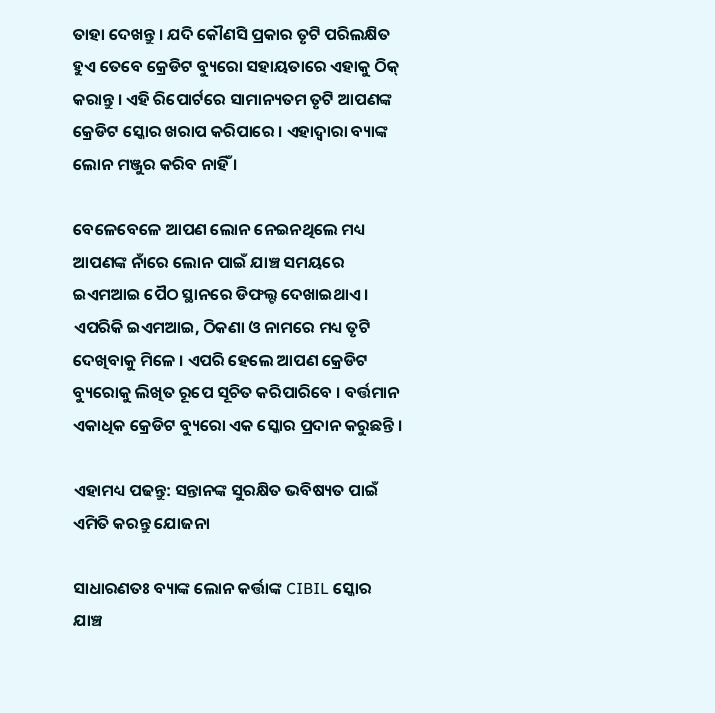ତାହା ଦେଖନ୍ତୁ । ଯଦି କୌଣସି ପ୍ରକାର ତୃଟି ପରିଲକ୍ଷିତ ହୁଏ ତେବେ କ୍ରେଡିଟ ବ୍ୟୁରୋ ସହାୟତାରେ ଏହାକୁ ଠିକ୍ କରାନ୍ତୁ । ଏହି ରିପୋର୍ଟରେ ସାମାନ୍ୟତମ ତୃଟି ଆପଣଙ୍କ କ୍ରେଡିଟ ସ୍କୋର ଖରାପ କରିପାରେ । ଏହାଦ୍ବାରା ବ୍ୟାଙ୍କ ଲୋନ ମଞ୍ଜୁର କରିବ ନାହିଁ ।

ବେଳେବେଳେ ଆପଣ ଲୋନ ନେଇନଥିଲେ ମଧ୍ୟ ଆପଣଙ୍କ ନାଁରେ ଲୋନ ପାଇଁ ଯାଞ୍ଚ ସମୟରେ ଇଏମଆଇ ପୈଠ ସ୍ଥାନରେ ଡିଫଲ୍ଟ ଦେଖାଇଥାଏ । ଏପରିକି ଇଏମଆଇ, ଠିକଣା ଓ ନାମରେ ମଧ୍ୟ ତୃଟି ଦେଖିବାକୁ ମିଳେ । ଏପରି ହେଲେ ଆପଣ କ୍ରେଡିଟ ବ୍ୟୁରୋକୁ ଲିଖିତ ରୂପେ ସୂଚିତ କରିପାରିବେ । ବର୍ତ୍ତମାନ ଏକାଧିକ କ୍ରେଡିଟ ବ୍ୟୁରୋ ଏକ ସ୍କୋର ପ୍ରଦାନ କରୁଛନ୍ତି ।

ଏହାମଧ୍ୟ ପଢନ୍ତୁ: ସନ୍ତାନଙ୍କ ସୁରକ୍ଷିତ ଭବିଷ୍ୟତ ପାଇଁ ଏମିତି କରନ୍ତୁ ଯୋଜନା

ସାଧାରଣତଃ ବ୍ୟାଙ୍କ ଲୋନ କର୍ତ୍ତାଙ୍କ CIBIL ସ୍କୋର ଯାଞ୍ଚ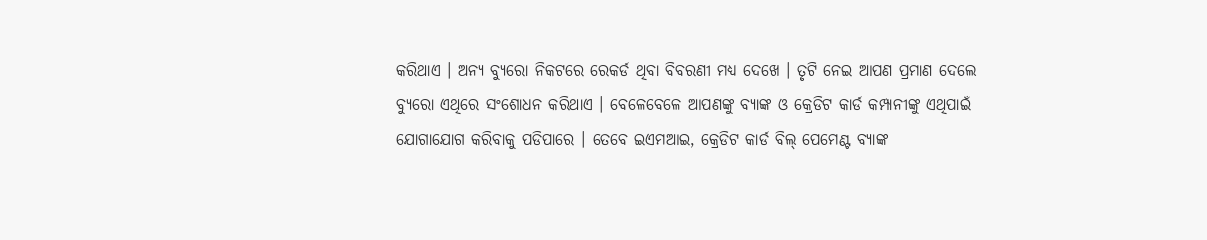କରିଥାଏ । ଅନ୍ୟ ବ୍ୟୁରୋ ନିକଟରେ ରେକର୍ଡ ଥିବା ବିବରଣୀ ମଧ୍ୟ ଦେଖେ । ତୃଟି ନେଇ ଆପଣ ପ୍ରମାଣ ଦେଲେ ବ୍ୟୁରୋ ଏଥିରେ ସଂଶୋଧନ କରିଥାଏ । ବେଳେବେଳେ ଆପଣଙ୍କୁ ବ୍ୟାଙ୍କ ଓ କ୍ରେଡିଟ କାର୍ଡ କମ୍ପାନୀଙ୍କୁ ଏଥିପାଇଁ ଯୋଗାଯୋଗ କରିବାକୁ ପଡିପାରେ । ତେବେ ଇଏମଆଇ, କ୍ରେଡିଟ କାର୍ଡ ବିଲ୍ ପେମେଣ୍ଟ ବ୍ୟାଙ୍କ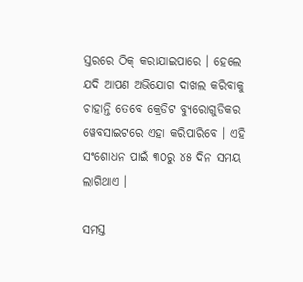ସ୍ତରରେ ଠିକ୍ କରାଯାଇପାରେ । ହେଲେ ଯଦି ଆପଣ ଅଭିଯୋଗ ଦାଖଲ କରିବାକୁ ଚାହାନ୍ତି ତେବେ କ୍ରେଡିଟ ବ୍ୟୁରୋଗୁଡିକର ୱେବସାଇଟରେ ଏହା କରିପାରିବେ । ଏହି ସଂଶୋଧନ ପାଇଁ ୩୦ରୁ ୪୫ ଦିନ ସମୟ ଲାଗିଥାଏ ।

ସମସ୍ତ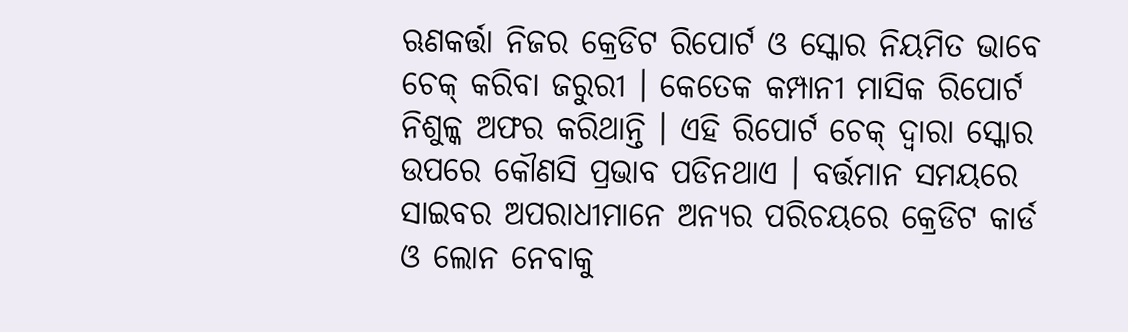ଋଣକର୍ତ୍ତା ନିଜର କ୍ରେଡିଟ ରିପୋର୍ଟ ଓ ସ୍କୋର ନିୟମିତ ଭାବେ ଚେକ୍ କରିବା ଜରୁରୀ । କେତେକ କମ୍ପାନୀ ମାସିକ ରିପୋର୍ଟ ନିଶୁଳ୍କ ଅଫର କରିଥାନ୍ତି । ଏହି ରିପୋର୍ଟ ଚେକ୍ ଦ୍ବାରା ସ୍କୋର ଉପରେ କୌଣସି ପ୍ରଭାବ ପଡିନଥାଏ । ବର୍ତ୍ତମାନ ସମୟରେ ସାଇବର ଅପରାଧୀମାନେ ଅନ୍ୟର ପରିଚୟରେ କ୍ରେଡିଟ କାର୍ଡ ଓ ଲୋନ ନେବାକୁ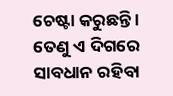ଚେଷ୍ଟା କରୁଛନ୍ତି । ତେଣୁ ଏ ଦିଗରେ ସାବଧାନ ରହିବା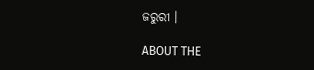ଜରୁରୀ ।

ABOUT THE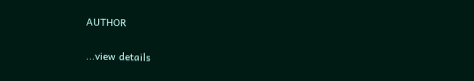AUTHOR

...view details